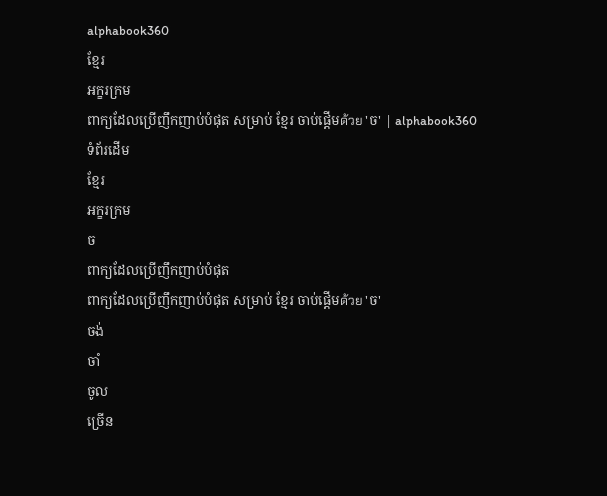alphabook360
ខ្មែរ
អក្ខរក្រម
ពាក្យដែលប្រើញឹកញាប់បំផុត សម្រាប់ ខ្មែរ ចាប់ផ្តើមด้วย 'ច' | alphabook360
ទំព័រដើម
ខ្មែរ
អក្ខរក្រម
ច
ពាក្យដែលប្រើញឹកញាប់បំផុត
ពាក្យដែលប្រើញឹកញាប់បំផុត សម្រាប់ ខ្មែរ ចាប់ផ្តើមด้วย 'ច'
ចង់
ចាំ
ចូល
ច្រើន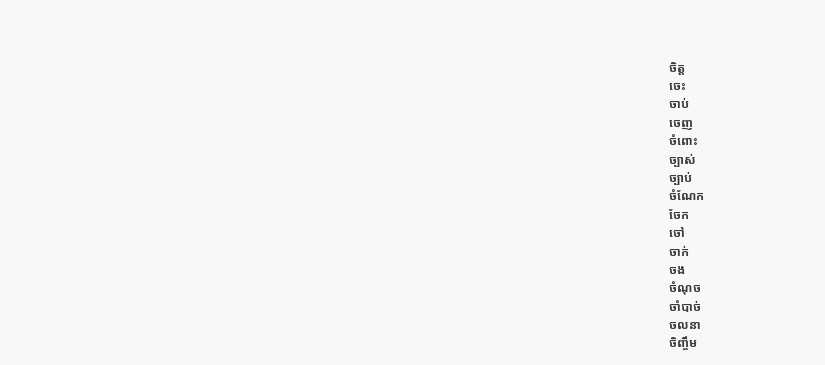ចិត្ត
ចេះ
ចាប់
ចេញ
ចំពោះ
ច្បាស់
ច្បាប់
ចំណែក
ចែក
ចៅ
ចាក់
ចង
ចំណុច
ចាំបាច់
ចលនា
ចិញ្ចឹម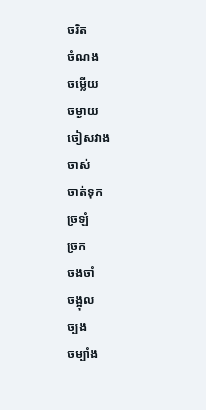ចរិត
ចំណង
ចម្លើយ
ចម្ងាយ
ចៀសវាង
ចាស់
ចាត់ទុក
ច្រឡំ
ច្រក
ចងចាំ
ចង្អុល
ច្បង
ចម្បាំង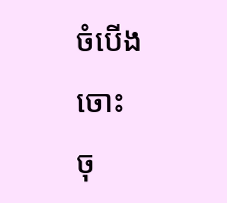ចំបើង
ចោះ
ចុ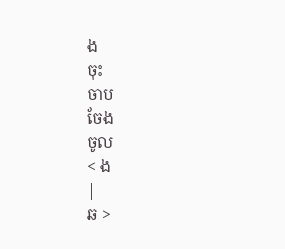ង
ចុះ
ចាប
ចែង
ចូល
< ង
|
ឆ >